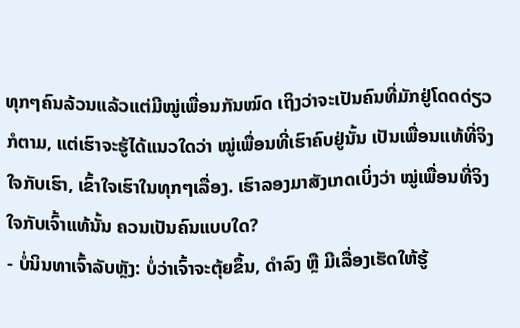ທຸກໆຄົນລ້ວນແລ້ວແຕ່ມີໝູ່ເພື່ອນກັນໝົດ ເຖິງວ່າຈະເປັນຄົນທີ່ມັກຢູ່ໂດດດ່ຽວກໍຕາມ, ແຕ່ເຮົາຈະຮູ້ໄດ້ແນວໃດວ່າ ໝູ່ເພື່ອນທີ່ເຮົາຄົບຢູ່ນັ້ນ ເປັນເພື່ອນແທ້ທີ່ຈິງໃຈກັບເຮົາ, ເຂົ້າໃຈເຮົາໃນທຸກໆເລື່ອງ. ເຮົາລອງມາສັງເກດເບິ່ງວ່າ ໝູ່ເພື່ອນທີ່ຈິງໃຈກັບເຈົ້າແທ້ນັ້ນ ຄວນເປັນຄົນແບບໃດ?
- ບໍ່ນິນທາເຈົ້າລັບຫຼັງ: ບໍ່ວ່າເຈົ້າຈະຕຸ້ຍຂຶ້ນ, ດຳລົງ ຫຼື ມີເລື່ອງເຮັດໃຫ້ຮູ້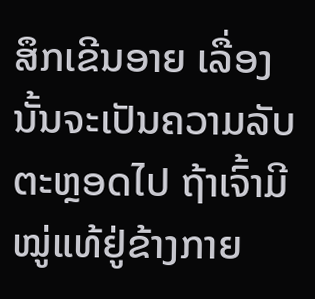ສຶກເຂີນອາຍ ເລື່ອງນັ້ນຈະເປັນຄວາມລັບຕະຫຼອດໄປ ຖ້າເຈົ້າມີໝູ່ແທ້ຢູ່ຂ້າງກາຍ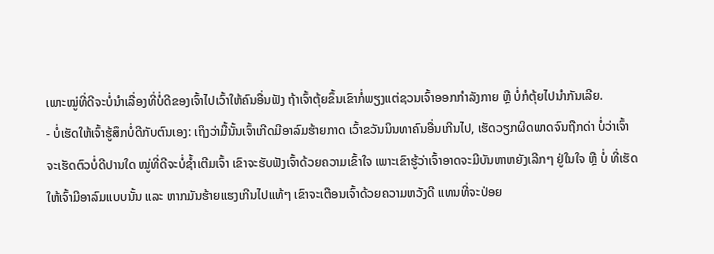ເພາະໝູ່ທີ່ດີຈະບໍ່ນຳເລື່ອງທີ່ບໍ່ດີຂອງເຈົ້າໄປເວົ້າໃຫ້ຄົນອື່ນຟັງ ຖ້າເຈົ້າຕຸ້ຍຂຶ້ນເຂົາກໍ່ພຽງແຕ່ຊວນເຈົ້າອອກກຳລັງກາຍ ຫຼື ບໍ່ກໍຕຸ້ຍໄປນຳກັນເລີຍ.
- ບໍ່ເຮັດໃຫ້ເຈົ້າຮູ້ສຶກບໍ່ດີກັບຕົນເອງ: ເຖິງວ່າມື້ນັ້ນເຈົ້າເກີດມີອາລົມຮ້າຍກາດ ເວົ້າຂວັນນິນທາຄົນອື່ນເກີນໄປ, ເຮັດວຽກຜິດພາດຈົນຖືກດ່າ ບໍ່ວ່າເຈົ້າຈະເຮັດຕົວບໍ່ດີປານໃດ ໝູ່ທີ່ດີຈະບໍ່ຊ້ຳເຕີມເຈົ້າ ເຂົາຈະຮັບຟັງເຈົ້າດ້ວຍຄວາມເຂົ້າໃຈ ເພາະເຂົາຮູ້ວ່າເຈົ້າອາດຈະມີບັນຫາຫຍັງເລີກໆ ຢູ່ໃນໃຈ ຫຼື ບໍ່ ທີ່ເຮັດໃຫ້ເຈົ້າມີອາລົມແບບນັ້ນ ແລະ ຫາກມັນຮ້າຍແຮງເກີນໄປແທ້ໆ ເຂົາຈະເຕືອນເຈົ້າດ້ວຍຄວາມຫວັງດີ ແທນທີ່ຈະປ່ອຍ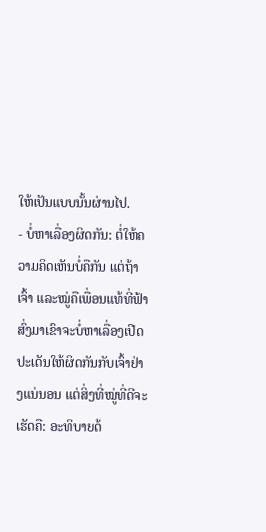ໃຫ້ເປັນແບບນັ້ນຜ່ານໄປ.
- ບໍ່ຫາເລື່ອງຜິດກັນ: ຕໍ່ໃຫ້ຄວາມຄິດເຫັນບໍ່ຄືກັນ ແຕ່ຖ້າເຈົ້າ ແລະໝູ່ຄືເພື່ອນແທ້ທີ່ຟ້າສົ່ງມາເຂົາຈະບໍ່ຫາເລື່ອງເປີດປະເດັນໃຫ້ຜິດກັນກັບເຈົ້າຢ່າງແນ່ນອນ ແຕ່ສິ່ງທີ່ໝູ່ທີ່ດີຈະເຮັດຄື: ອະທິບາຍດ້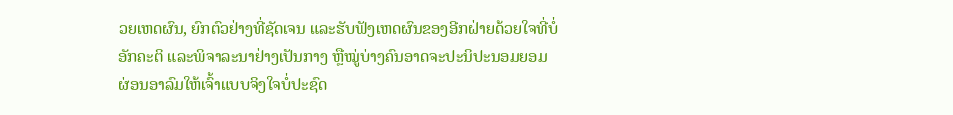ວຍເຫດຜົນ, ຍົກຕົວຢ່າງທີ່ຊັດເຈນ ແລະຮັບຟັງເຫດຜົນຂອງອີກຝ່າຍດ້ວຍໃຈທີ່ບໍ່ອັກຄະຕິ ແລະພິຈາລະນາຢ່າງເປັນກາງ ຫຼືໝູ່ບ່າງຄົນອາດຈະປະນິປະນອມຍອມຜ່ອນອາລົມໃຫ້ເຈົ້າແບບຈິງໃຈບໍ່ປະຊົດ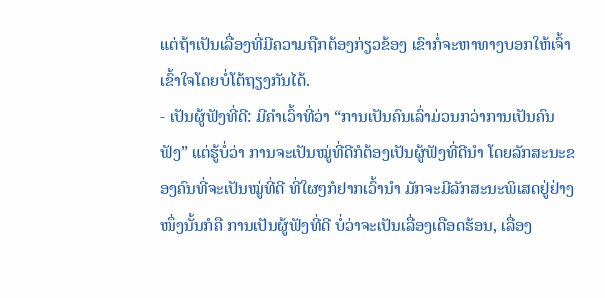ແຕ່ຖ້າເປັນເລື່ອງທີ່ມີຄວາມຖືກຕ້ອງກ່ຽວຂ້ອງ ເຂົາກໍ່ຈະຫາທາງບອກໃຫ້ເຈົ້າເຂົ້າໃຈໂດຍບໍ່ໂຕ້ຖຽງກັນໄດ້.
- ເປັນຜູ້ຟັງທີ່ດີ: ມີຄຳເວົ້າທີ່ວ່າ “ການເປັນຄົນເລົ່າມ່ວນກວ່າການເປັນຄົນຟັງ” ແຕ່ຮູ້ບໍ່ວ່າ ການຈະເປັນໝູ່ທີ່ດີກໍຕ້ອງເປັນຜູ້ຟັງທີ່ດີນຳ ໂດຍລັກສະນະຂອງຄົນທີ່ຈະເປັນໝູ່ທີ່ດີ ທີ່ໃຜໆກໍຢາກເວົ້ານຳ ມັກຈະມີລັກສະນະພິເສດຢູ່ຢ່າງໜຶ່ງນັ້ນກໍຄື ການເປັນຜູ້ຟັງທີ່ດີ ບໍ່ວ່າຈະເປັນເລື່ອງເດືອດຮ້ອນ, ເລື່ອງ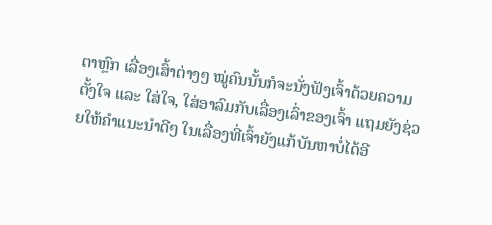ຕາຫຼົກ ເລື່ອງເສົ້າຕ່າງໆ ໝູ່ຄົນນັ້ນກໍຈະນັ່ງຟັງເຈົ້າດ້ວຍຄວາມຕັ້ງໃຈ ແລະ ໃສ່ໃຈ, ໃສ່ອາລົມກັບເລື່ອງເລົ່າຂອງເຈົ້າ ແຖມຍັງຊ່ວຍໃຫ້ຄຳແນະນຳດີໆ ໃນເລື່ອງທີ່ເຈົ້າຍັງແກ້ບັນຫາບໍ່ໄດ້ອີ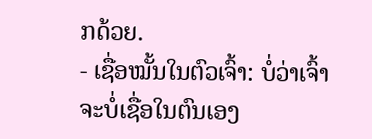ກດ້ວຍ.
- ເຊື່ອໝັ້ນໃນຕົວເຈົ້າ: ບໍ່ວ່າເຈົ້າຈະບໍ່ເຊື່ອໃນຕົນເອງ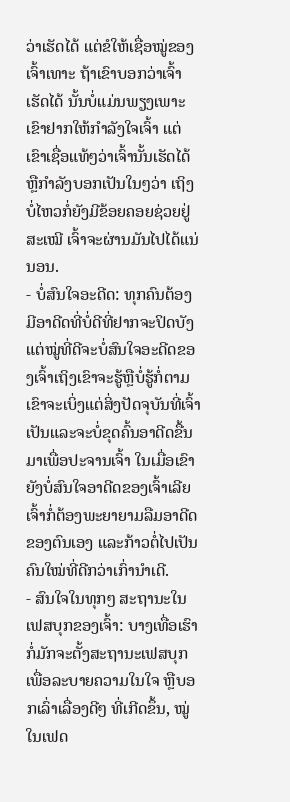ວ່າເຮັດໄດ້ ແຕ່ຂໍໃຫ້ເຊື່ອໝູ່ຂອງເຈົ້າເທາະ ຖ້າເຂົາບອກວ່າເຈົ້າເຮັດໄດ້ ນັ້ນບໍ່ແມ່ນພຽງເພາະເຂົາຢາກໃຫ້ກຳລັງໃຈເຈົ້າ ແຕ່ເຂົາເຊື່ອແທ້ໆວ່າເຈົ້ານັ້ນເຮັດໄດ້ ຫຼືກຳລັງບອກເປັນໃນໆວ່າ ເຖິງບໍ່ໄຫວກໍ່ຍັງມີຂ້ອຍຄອຍຊ່ວຍຢູ່ສະເໝີ ເຈົ້າຈະຜ່ານມັນໄປໄດ້ແນ່ນອນ.
- ບໍ່ສົນໃຈອະດີດ: ທຸກຄົນຕ້ອງມີອາດີດທີ່ບໍ່ດີທີ່ຢາກຈະປິດບັງ ແຕ່ໝູ່ທີ່ດີຈະບໍ່ສົນໃຈອະດີດຂອງເຈົ້າເຖິງເຂົາຈະຮູ້ຫຼືບໍ່ຮູ້ກໍ່ຕາມ ເຂົາຈະເບິ່ງແຕ່ສິ່ງປັດຈຸບັນທີ່ເຈົ້າເປັນແລະຈະບໍ່ຂຸດຄົ້ນອາດີດຂື້ນມາເພື່ອປະຈານເຈົ້າ ໃນເມື່ອເຂົາຍັງບໍ່ສົນໃຈອາດີດຂອງເຈົ້າເລີຍ ເຈົ້າກໍ່ຕ້ອງພະຍາຍາມລືມອາດີດຂອງຕົນເອງ ແລະກ້າວຕໍ່ໄປເປັນຄົນໃໝ່ທີ່ດີກວ່າເກົ່ານຳເດີ.
- ສົນໃຈໃນທຸກໆ ສະຖານະໃນເຟສບຸກຂອງເຈົ້າ: ບາງເທື່ອເຮົາກໍ່ມັກຈະຕັ້ງສະຖານະເຟສບຸກເພື່ອລະບາຍຄວາມໃນໃຈ ຫຼືບອກເລົ່າເລື່ອງດີໆ ທີ່ເກີດຂຶ້ນ, ໝູ່ໃນເຟດ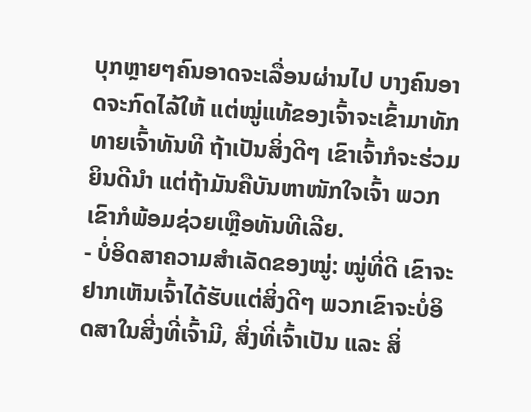ບຸກຫຼາຍໆຄົນອາດຈະເລື່ອນຜ່ານໄປ ບາງຄົນອາດຈະກົດໄລ້ໃຫ້ ແຕ່ໝູ່ແທ້ຂອງເຈົ້າຈະເຂົ້າມາທັກທາຍເຈົ້າທັນທີ ຖ້າເປັນສິ່ງດີໆ ເຂົາເຈົ້າກໍຈະຮ່ວມຍິນດີນຳ ແຕ່ຖ້າມັນຄືບັນຫາໜັກໃຈເຈົ້າ ພວກເຂົາກໍພ້ອມຊ່ວຍເຫຼືອທັນທີເລີຍ.
- ບໍ່ອິດສາຄວາມສຳເລັດຂອງໝູ່: ໝູ່ທີ່ດີ ເຂົາຈະຢາກເຫັນເຈົ້າໄດ້ຮັບແຕ່ສິ່ງດີໆ ພວກເຂົາຈະບໍ່ອິດສາໃນສີ່ງທີ່ເຈົ້າມີ, ສິ່ງທີ່ເຈົ້າເປັນ ແລະ ສິ່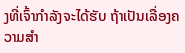ງທີ່ເຈົ້າກຳລັງຈະໄດ້ຮັບ ຖ້າເປັນເລື່ອງຄວາມສຳ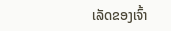ເລັດຂອງເຈົ້າ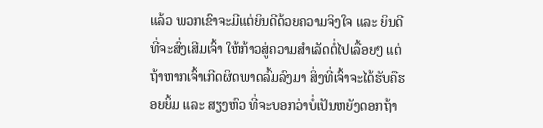ແລ້ວ ພວກເຂົາຈະມີແຕ່ຍິນດີດ້ວຍຄວາມຈິງໃຈ ແລະ ຍິນດີທີ່ຈະສົ່ງເສີມເຈົ້າ ໃຫ້ກ້າວສູ່ຄວາມສຳເລັດຕໍ່ໄປເລື້ອຍໆ ແຕ່ຖ້າຫາກເຈົ້າເກີດຜິດພາດລົ້ມລົງມາ ສິ່ງທີ່ເຈົ້າຈະໄດ້ຮັບຄືຮອຍຍິ້ມ ແລະ ສຽງຫົວ ທີ່ຈະບອກວ່າບໍ່ເປັນຫຍັງດອກຖ້າ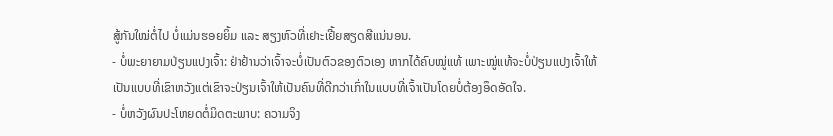ສູ້ກັນໃໝ່ຕໍ່ໄປ ບໍ່ແມ່ນຮອຍຍິ້ມ ແລະ ສຽງຫົວທີ່ເຢາະເຢີ້ຍສຽດສີແນ່ນອນ.
- ບໍ່ພະຍາຍາມປ່ຽນແປງເຈົ້າ: ຢ່າຢ້ານວ່າເຈົ້າຈະບໍ່ເປັນຕົວຂອງຕົວເອງ ຫາກໄດ້ຄົບໝູ່ແທ້ ເພາະໝູ່ແທ້ຈະບໍ່ປ່ຽນແປງເຈົ້າໃຫ້ເປັນແບບທີ່ເຂົາຫວັງແຕ່ເຂົາຈະປ່ຽນເຈົ້າໃຫ້ເປັນຄົນທີ່ດີກວ່າເກົ່າໃນແບບທີ່ເຈົ້າເປັນໂດຍບໍ່ຕ້ອງອຶດອັດໃຈ.
- ບໍ່ຫວັງຜົນປະໂຫຍດຕໍ່ມິດຕະພາບ: ຄວາມຈິງ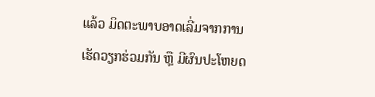ແລ້ວ ມິດຕະພາບອາດເລີ່ມຈາກການເຮັດວຽກຮ່ວມກັນ ຫຼື ມີຜົນປະໂຫຍດ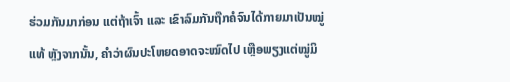ຮ່ວມກັນມາກ່ອນ ແຕ່ຖ້າເຈົ້າ ແລະ ເຂົາລົມກັນຖືກຄໍຈົນໄດ້ກາຍມາເປັນໝູ່ແທ້ ຫຼັງຈາກນັ້ນ, ຄຳວ່າຜົນປະໂຫຍດອາດຈະໝົດໄປ ເຫຼືອພຽງແຕ່ໝູ່ມິ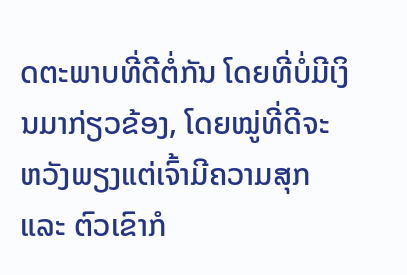ດຕະພາບທີ່ດີຕໍ່ກັນ ໂດຍທີ່ບໍ່ມີເງິນມາກ່ຽວຂ້ອງ, ໂດຍໝູ່ທີ່ດີຈະຫວັງພຽງແຕ່ເຈົ້າມີຄວາມສຸກ ແລະ ຕົວເຂົາກໍ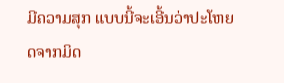ມີຄວາມສຸກ ແບບນີ້ຈະເອີ້ນວ່າປະໂຫຍດຈາກມິດ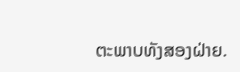ຕະພາບທັງສອງຝ່າຍ.